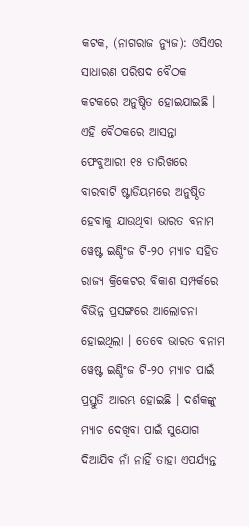କଟକ, (ନାଗରାଜ ନ୍ୟୁଜ): ଓସିଏର ସାଧାରଣ ପରିଷଦ ବୈଠକ କଟକରେ ଅନୁଷ୍ଠିତ ହୋଇଯାଇଛି । ଏହି ବୈଠକରେ ଆସନ୍ତା ଫେବୁଆରୀ ୧୫ ତାରିଖରେ ବାରବାଟି ଷ୍ଟାଡିୟମରେ ଅନୁଷ୍ଠିତ ହେବାକୁ ଯାଉଥିବା ଭାରତ ବନାମ ୱେଷ୍ଟ ଇଣ୍ଡିଂଜ ଟି-୨୦ ମ୍ୟାଚ ସହିତ ରାଜ୍ୟ କ୍ରିକେଟର ବିକାଶ ସମ୍ପର୍କରେ ବିଭିନ୍ନ ପ୍ରସଙ୍ଗରେ ଆଲୋଚନା ହୋଇଥିଲା । ତେବେ ଭାରତ ବନାମ ୱେଷ୍ଟ ଇଣ୍ଡିଂଜ ଟି-୨୦ ମ୍ୟାଚ ପାଇଁ ପ୍ରସ୍ତୁତି ଆରମ୍ଭ ହୋଇଛି । ଦର୍ଶକଙ୍କୁ ମ୍ୟାଚ ଦେଖିବା ପାଇଁ ସୁଯୋଗ ଦିଆଯିବ ନାଁ ନାହିଁ ତାହା ଏପର୍ଯ୍ୟନ୍ତ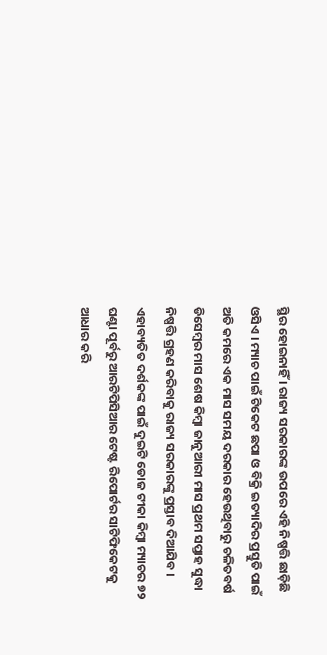ସ୍ଥିର ହୋଇନାହିଁ । ରାଜ୍ୟ ସରକାରଙ୍କ ଉପରେ ଏହି ନିଷ୍ପତ୍ତି ଛାଡ଼ିଛି ଓସିଏ । ମ୍ୟାଚ ପାଇଁ ଟିକେଟ ଛପା ଓ ବିକ୍ରି ଇତ୍ୟାଦିର ପ୍ରସ୍ତୁତି ପାଇଁ ଅତି କମରେ ଏକ ମାସ ସମୟ ଦରକାର ହେଉଥିବାରୁ ଚଳିତବର୍ଷ ଡିସେମ୍ବର ମାସ ଶେଷ କିମ୍ୱା ଜାନୁଆରୀ ମାସ ପ୍ରଥମ ସପ୍ତାହ ସୁଦ୍ଧା ନିଷ୍ପତ୍ତି ଗ୍ରହଣ କରିବାକୁ ରାଜ୍ୟ ସରକାରଙ୍କୁ ପ୍ରସ୍ତାବ ଦିଆଯିବ । ଏହାବ୍ୟତିତ ଦର୍ଶକଙ୍କ ପାଇଁ ଦୁଇଟି ଡୋଜ ଟୀକା କିମ୍ବା ମ୍ୟାଚର ୭୨ ଘଣ୍ଟା ପୂର୍ବରୁ ଆରଟିପିସିଆର ଟେଷ୍ଟ ରିପୋର୍ଟର ସାଟିଫିକେଟକୁ ଆଧାର କରି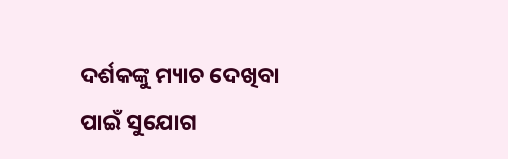ଦର୍ଶକଙ୍କୁ ମ୍ୟାଚ ଦେଖିବା ପାଇଁ ସୁଯୋଗ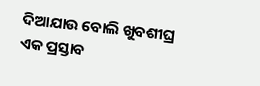ଦିଆଯାଉ ବୋଲି ଖୁବଶୀଘ୍ର ଏକ ପ୍ରସ୍ତାବ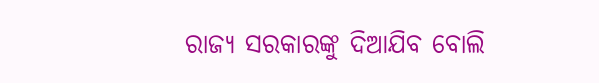ରାଜ୍ୟ ସରକାରଙ୍କୁ ଦିଆଯିବ ବୋଲି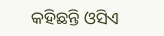କହିଛନ୍ତି ଓସିଏ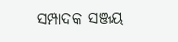ସମ୍ପାଦକ ସଞ୍ଜୟ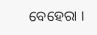ବେହେରା ।